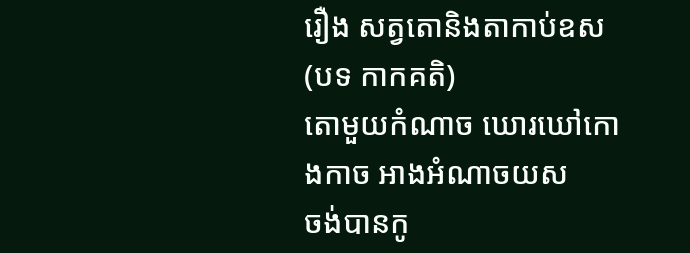រឿង សត្វតោនិងតាកាប់ឧស
(បទ កាកគតិ)
តោមួយកំណាច ឃោរឃៅកោងកាច អាងអំណាចយស
ចង់បានកូ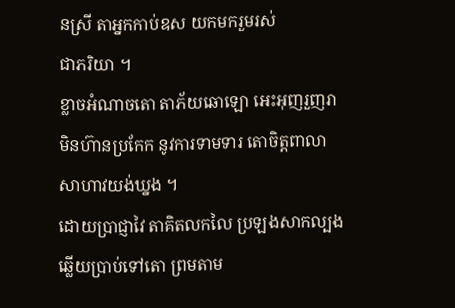នស្រី តាអ្នកកាប់ឧស យកមករួមរស់
ជាភរិយា ។
ខ្លាចអំណាចតោ តាភ័យឆោឡោ អេះអុញរួញរា
មិនហ៊ានប្រកែក នូវការទាមទារ តោចិត្តពាលា
សាហាវយង់ឃ្នង ។
ដោយប្រាជ្ញាវៃ តាគិតលកលៃ ប្រឡងសាកល្បង
ឆ្លើយប្រាប់ទៅតោ ព្រមតាម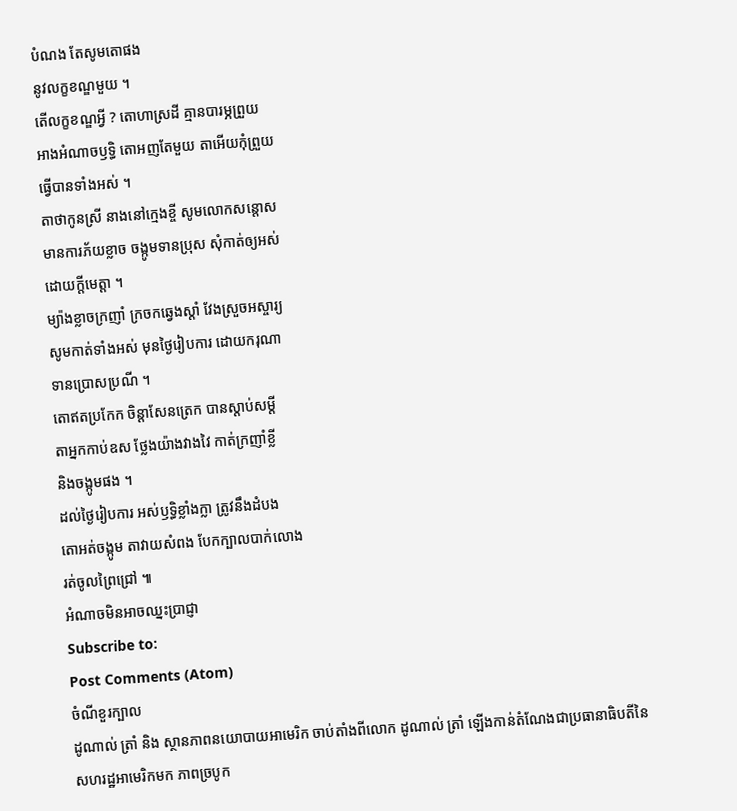បំណង តែសូមតោផង
នូវលក្ខខណ្ឌមួយ ។
តើលក្ខខណ្ឌអ្វី ? តោហាស្រដី គ្មានបារម្ភព្រួយ
អាងអំណាចឫទ្ធិ តោអញតែមួយ តាអើយកុំព្រួយ
ធ្វើបានទាំងអស់ ។
តាថាកូនស្រី នាងនៅក្មេងខ្ចី សូមលោកសន្តោស
មានការភ័យខ្លាច ចង្កូមទានប្រុស សុំកាត់ឲ្យអស់
ដោយក្តីមេត្តា ។
ម្យ៉ាងខ្លាចក្រញាំ ក្រចកឆ្វេងស្តាំ វែងស្រួចអស្ចារ្យ
សូមកាត់ទាំងអស់ មុនថ្ងៃរៀបការ ដោយករុណា
ទានប្រោសប្រណី ។
តោឥតប្រកែក ចិន្តាសែនត្រេក បានស្តាប់សម្តី
តាអ្នកកាប់ឧស ថ្លែងយ៉ាងវាងវៃ កាត់ក្រញាំខ្លី
និងចង្កូមផង ។
ដល់ថ្ងៃរៀបការ អស់ឫទ្ធិខ្លាំងក្លា ត្រូវនឹងដំបង
តោអត់ចង្កូម តាវាយសំពង បែកក្បាលបាក់លោង
រត់ចូលព្រៃជ្រៅ ៕
អំណាចមិនអាចឈ្នះប្រាជ្ញា
Subscribe to:
Post Comments (Atom)
ចំណីខួរក្បាល
ដូណាល់ ត្រាំ និង ស្ថានភាពនយោបាយអាមេរិក ចាប់តាំងពីលោក ដូណាល់ ត្រាំ ឡើងកាន់តំណែងជាប្រធានាធិបតីនៃសហរដ្ឋអាមេរិកមក ភាពច្របូក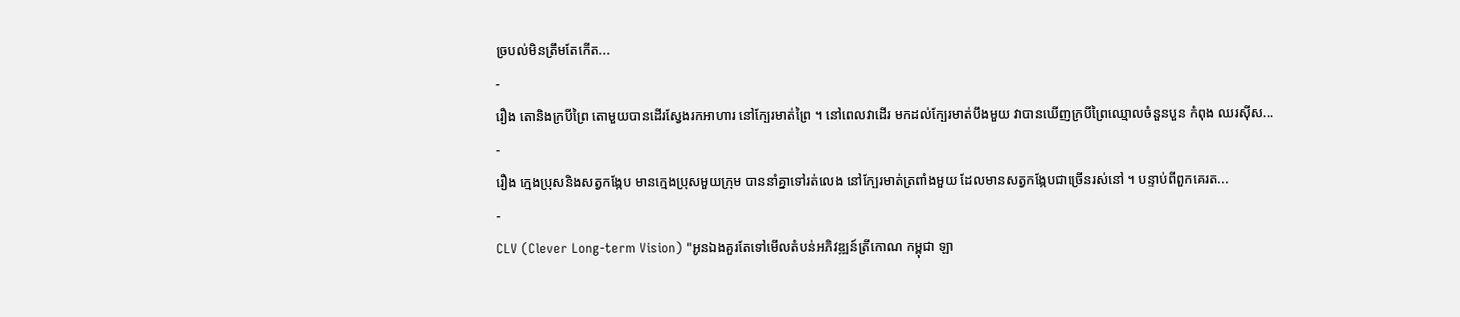ច្របល់មិនត្រឹមតែកើត...
-
រឿង តោនិងក្របីព្រៃ តោមួយបានដើរស្វែងរកអាហារ នៅក្បែរមាត់ព្រៃ ។ នៅពេលវាដើរ មកដល់ក្បែរមាត់បឹងមួយ វាបានឃើញក្របីព្រៃឈ្មោលចំនួនបួន កំពុង ឈរស៊ីស...
-
រឿង ក្មេងប្រុសនិងសត្វកង្កែប មានក្មេងប្រុសមួយក្រុម បាននាំគ្នាទៅរត់លេង នៅក្បែរមាត់ត្រពាំងមួយ ដែលមានសត្វកង្កែបជាច្រើនរស់នៅ ។ បន្ទាប់ពីពួកគេរត...
-
CLV (Clever Long-term Vision) "អូនឯងគួរតែទៅមើលតំបន់អភិវឌ្ឍន៍ត្រីកោណ កម្ពុជា ឡា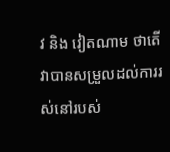វ និង វៀតណាម ថាតើវាបានសម្រួលដល់ការរស់នៅរបស់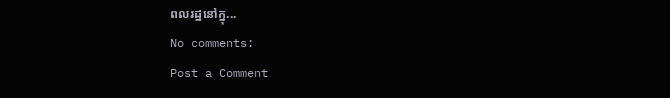ពលរដ្ឋនៅក្នុ...
No comments:
Post a Comment